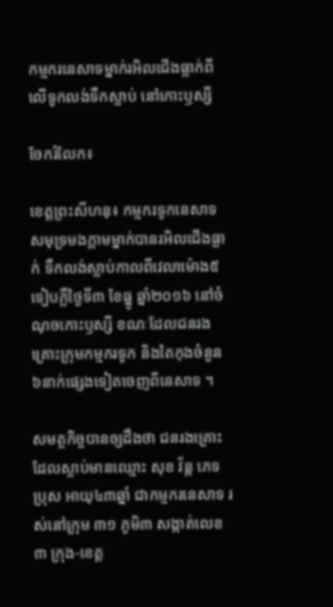កម្មករនេសាទម្នាក់រអិលជើងធ្លាក់ពីលើទូកលង់ទឹកស្លាប់ នៅកោះឫស្សី

ចែករំលែក៖

ខេត្តព្រះសីហនុ៖ កម្មករទូកនេសាទសមុទ្រមងក្តាមម្នាក់បានរអិលជើងធ្លាក់ ទឹកលង់ស្លាប់កាលពីវេលាម៉ោង៥ទៀបភ្លឺថ្ងៃទី៣ ខែធ្នូ ឆ្នាំ២០១៦ នៅចំណុចកោះឫស្សី ខណៈដែលជនរងគ្រោះក្រុមកម្មករទូក និងតៃកុងចំនួន៦នាក់ផ្សេងទៀតចេញពីនេសាទ ។

សមត្ថកិច្ចបានឲ្យដឹងថា ជនរងគ្រោះ ដែលស្លាប់មានឈ្មោះ សុខ វ័ន្ត ភេទប្រុស អាយុ៤៣ឆ្នាំ ជាកម្មករនេសាទ រស់នៅក្រុម ៣១ ភូមិ៣ សង្កាត់លេខ៣ ក្រុង-ខេត្ត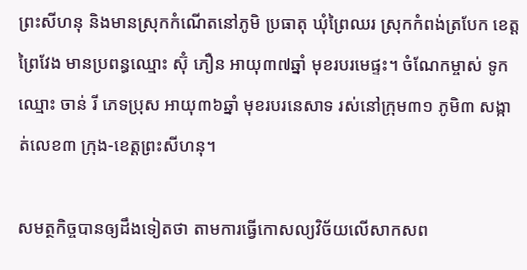ព្រះសីហនុ និងមានស្រុកកំណើតនៅភូមិ ប្រធាតុ ឃុំព្រៃឈរ ស្រុកកំពង់ត្របែក ខេត្តព្រៃវែង មានប្រពន្ធឈ្មោះ ស៊ុំ ភឿន អាយុ៣៧ឆ្នាំ មុខរបរមេផ្ទះ។ ចំណែកម្ចាស់ ទូកឈ្មោះ ចាន់ រី ភេទប្រុស អាយុ៣៦ឆ្នាំ មុខរបរនេសាទ រស់នៅក្រុម៣១ ភូមិ៣ សង្កាត់លេខ៣ ក្រុង-ខេត្តព្រះសីហនុ។

សមត្ថកិច្ចបានឲ្យដឹងទៀតថា តាមការធ្វើកោសល្យវិច័យលើសាកសព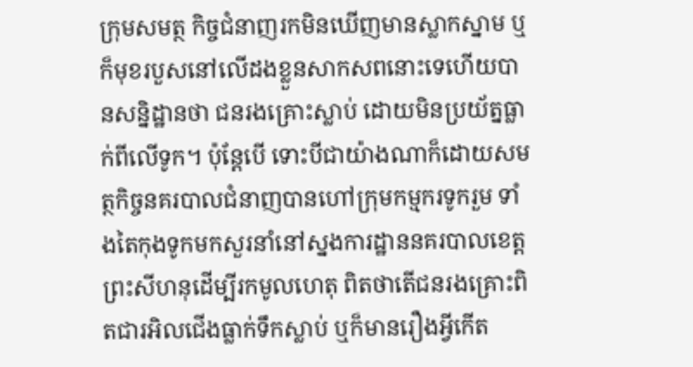ក្រុមសមត្ថ កិច្ចជំនាញរកមិនឃើញមានស្លាកស្នាម ឬក៏មុខរបួសនៅលើដងខ្លួនសាកសពនោះទេហើយបានសន្និដ្ឋានថា ជនរងគ្រោះស្លាប់ ដោយមិនប្រយ័ត្នធ្លាក់ពីលើទូក។ ប៉ុន្តែបើ ទោះបីជាយ៉ាងណាក៏ដោយសមត្ថកិច្ចនគរបាលជំនាញបានហៅក្រុមកម្មករទូករួម ទាំងតៃកុងទូកមកសួរនាំនៅស្នងការដ្ឋាននគរបាលខេត្តព្រះសីហនុដើម្បីរកមូលហេតុ ពិតថាតើជនរងគ្រោះពិតជារអិលជើងធ្លាក់ទឹកស្លាប់ ឬក៏មានរឿងអ្វីកើត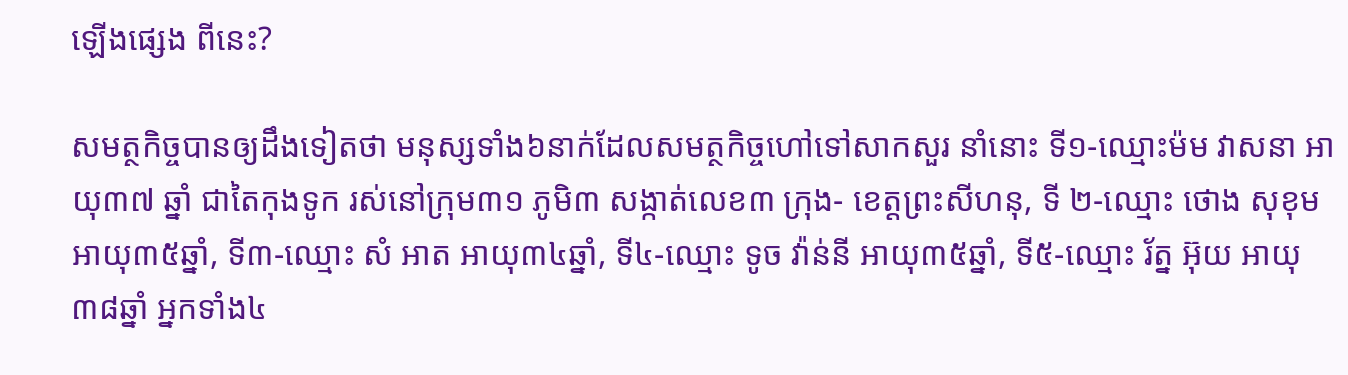ឡើងផ្សេង ពីនេះ?

សមត្ថកិច្ចបានឲ្យដឹងទៀតថា មនុស្សទាំង៦នាក់ដែលសមត្ថកិច្ចហៅទៅសាកសួរ នាំនោះ ទី១-ឈ្មោះម៉ម វាសនា អាយុ៣៧ ឆ្នាំ ជាតៃកុងទូក រស់នៅក្រុម៣១ ភូមិ៣ សង្កាត់លេខ៣ ក្រុង- ខេត្តព្រះសីហនុ, ទី ២-ឈ្មោះ ថោង សុខុម អាយុ៣៥ឆ្នាំ, ទី៣-ឈ្មោះ សំ អាត អាយុ៣៤ឆ្នាំ, ទី៤-ឈ្មោះ ទូច វ៉ាន់នី អាយុ៣៥ឆ្នាំ, ទី៥-ឈ្មោះ រ័ត្ន អ៊ុយ អាយុ៣៨ឆ្នាំ អ្នកទាំង៤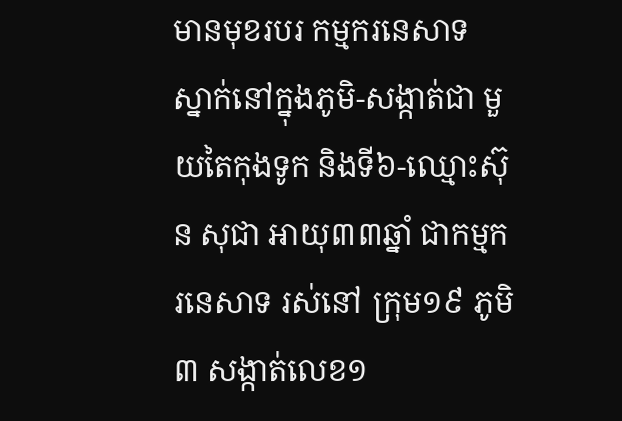មានមុខរបរ កម្មករនេសាទ ស្នាក់នៅក្នុងភូមិ-សង្កាត់ជា មួយតៃកុងទូក និងទី៦-ឈ្មោះស៊ុន សុជា អាយុ៣៣ឆ្នាំ ជាកម្មករនេសាទ រស់នៅ ក្រុម១៩ ភូមិ៣ សង្កាត់លេខ១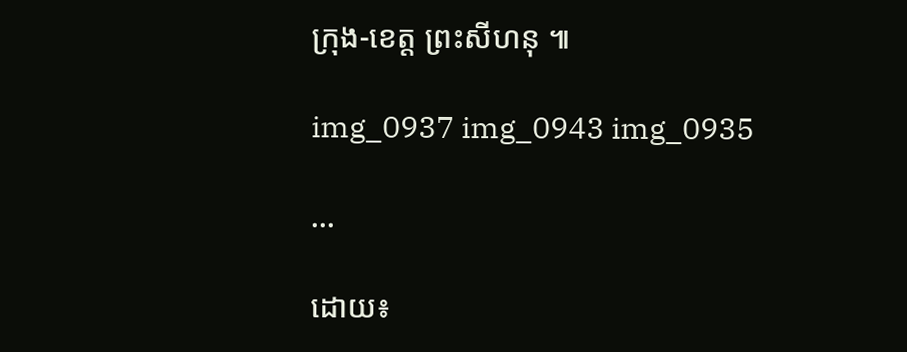ក្រុង-ខេត្ត ព្រះសីហនុ ៕

img_0937 img_0943 img_0935

...

ដោយ៖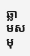ឆ្លាមសមុ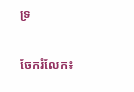ទ្រ

ចែករំលែក៖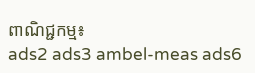ពាណិជ្ជកម្ម៖
ads2 ads3 ambel-meas ads6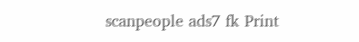scanpeople ads7 fk Print